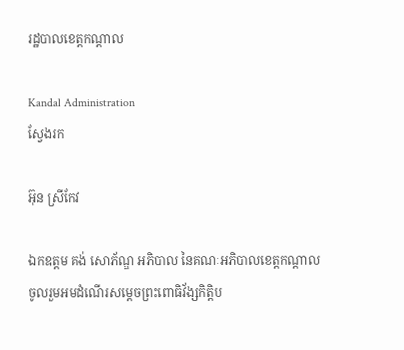រដ្ឋបាលខេត្តកណ្តាល

Kandal Administration
ស្វែងរក

អ៊ុន ស្រីកែវ

ឯកឧត្ដម គង់ សោភ័ណ្ឌ អភិបាល នៃគណៈអភិបាលខេត្តកណ្ដាល ចូលរួមអមដំណើរសម្តេចព្រះពោធិវ័ង្សកិត្តិប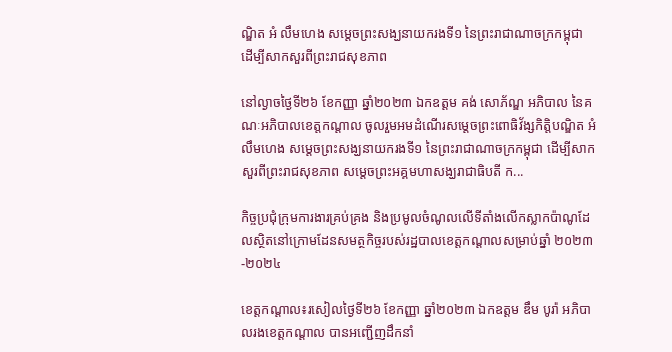ណ្ឌិត អំ លឹមហេង សម្តេចព្រះសង្ឃនាយករងទី១ នៃព្រះរាជាណាចក្រកម្ពុជា ដើម្បីសាកសួរពីព្រះរាជសុខភាព

នៅល្ងាចថ្ងៃទី២៦ ខែកញ្ញា ឆ្នាំ២០២៣ ឯកឧត្ដម គង់ សោភ័ណ្ឌ អភិបាល នៃគណៈអភិបាលខេត្តកណ្ដាល ចូលរួមអមដំណើរសម្តេចព្រះពោធិវ័ង្សកិត្តិបណ្ឌិត អំ លឹមហេង សម្តេចព្រះសង្ឃនាយករងទី១ នៃព្រះរាជាណាចក្រកម្ពុជា ដើម្បីសាកសួរពីព្រះរាជសុខភាព សម្តេចព្រះអគ្គមហាសង្ឃរាជាធិបតី ក...

កិច្ចប្រជុំក្រុមការងារគ្រប់គ្រង និងប្រមូលចំណូលលើទីតាំងលើកស្លាកប៉ាណូដែលស្ថិតនៅក្រោមដែនសមត្ថកិច្ចរបស់រដ្ឋបាលខេត្តកណ្ដាលសម្រាប់ឆ្នាំ ២០២៣-២០២៤

ខេត្តកណ្តាល៖រសៀលថ្ងៃទី២៦ ខែកញ្ញា ឆ្នាំ២០២៣ ឯកឧត្តម ឌឹម បូរ៉ា អភិបាលរងខេត្តកណ្តាល បានអញ្ជើញដឹកនាំ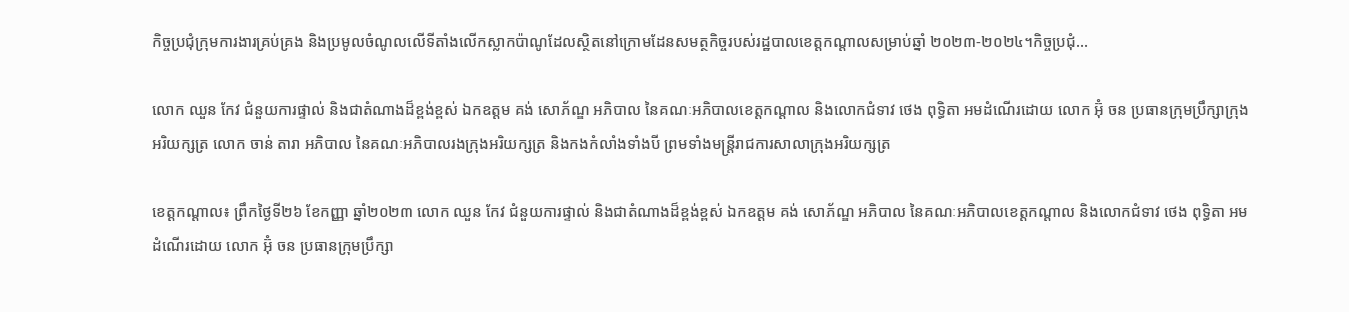កិច្ចប្រជុំក្រុមការងារគ្រប់គ្រង និងប្រមូលចំណូលលើទីតាំងលើកស្លាកប៉ាណូដែលស្ថិតនៅក្រោមដែនសមត្ថកិច្ចរបស់រដ្ឋបាលខេត្តកណ្ដាលសម្រាប់ឆ្នាំ ២០២៣-២០២៤។កិច្ចប្រជុំ...

លោក ឈួន កែវ ជំនួយការផ្ទាល់ និងជាតំណាងដ៏ខ្ពង់ខ្ពស់ ឯកឧត្តម គង់ សោភ័ណ្ឌ អភិបាល នៃគណៈអភិបាលខេត្តកណ្តាល និងលោកជំទាវ ថេង ពុទ្ធិតា អមដំណើរដោយ លោក អ៊ុំ ចន ប្រធានក្រុមប្រឹក្សាក្រុងអរិយក្សត្រ លោក ចាន់ តារា អភិបាល នៃគណៈអភិបាលរងក្រុងអរិយក្សត្រ និងកងកំលាំងទាំងបី ព្រមទាំងមន្ត្រីរាជការសាលាក្រុងអរិយក្សត្រ

ខេត្តកណ្ដាល៖ ព្រឹកថ្ងៃទី២៦ ខែកញ្ញា ឆ្នាំ២០២៣ លោក ឈួន កែវ ជំនួយការផ្ទាល់ និងជាតំណាងដ៏ខ្ពង់ខ្ពស់ ឯកឧត្តម គង់ សោភ័ណ្ឌ អភិបាល នៃគណៈអភិបាលខេត្តកណ្តាល និងលោកជំទាវ ថេង ពុទ្ធិតា អមដំណើរដោយ លោក អ៊ុំ ចន ប្រធានក្រុមប្រឹក្សា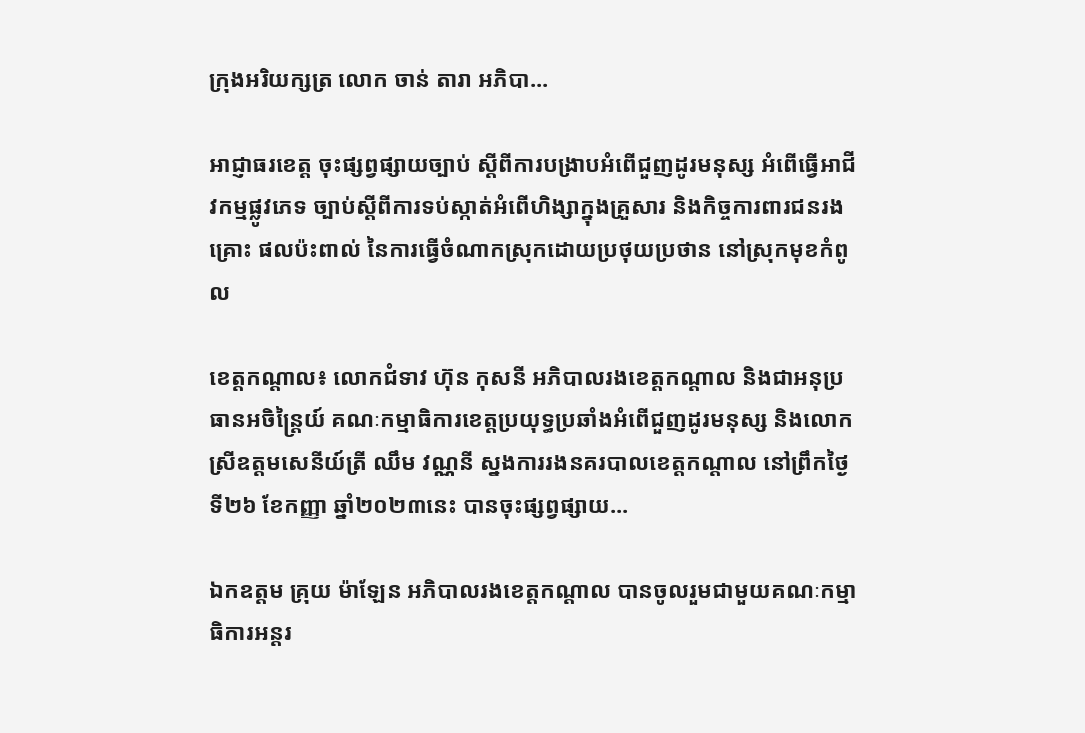ក្រុងអរិយក្សត្រ លោក ចាន់ តារា អភិបា...

អាជ្ញាធរខេត្ត ចុះផ្សព្វផ្សាយច្បាប់ ស្ដីពីការបង្រាបអំពើជួញដូរមនុស្ស អំពើធ្វើអាជីវកម្មផ្លូវភេទ ច្បាប់ស្ដីពីការទប់ស្កាត់អំពើហិង្សាក្នុងគ្រួសារ និងកិច្ចការពារជនរងគ្រោះ ផលប៉ះពាល់ នៃការធ្វើចំណាកស្រុកដោយប្រថុយប្រថាន នៅស្រុកមុខកំពូល

ខេត្តកណ្តាល៖ លោកជំទាវ ហ៊ុន កុសនី អភិបាលរងខេត្តកណ្ដាល និងជាអនុប្រធានអចិន្ត្រៃយ៍ គណៈកម្មាធិការខេត្តប្រយុទ្ធប្រឆាំងអំពើជួញដូរមនុស្ស និងលោកស្រីឧត្តមសេនីយ៍ត្រី ឈឹម វណ្ណនី ស្នងការរងនគរបាលខេត្តកណ្ដាល នៅព្រឹកថ្ងៃទី២៦ ខែកញ្ញា ឆ្នាំ២០២៣នេះ បានចុះផ្សព្វផ្សាយ...

ឯកឧត្តម គ្រុយ ម៉ាឡែន អភិបាលរងខេត្តកណ្តាល បានចូលរួមជាមួយគណៈកម្មាធិការអន្តរ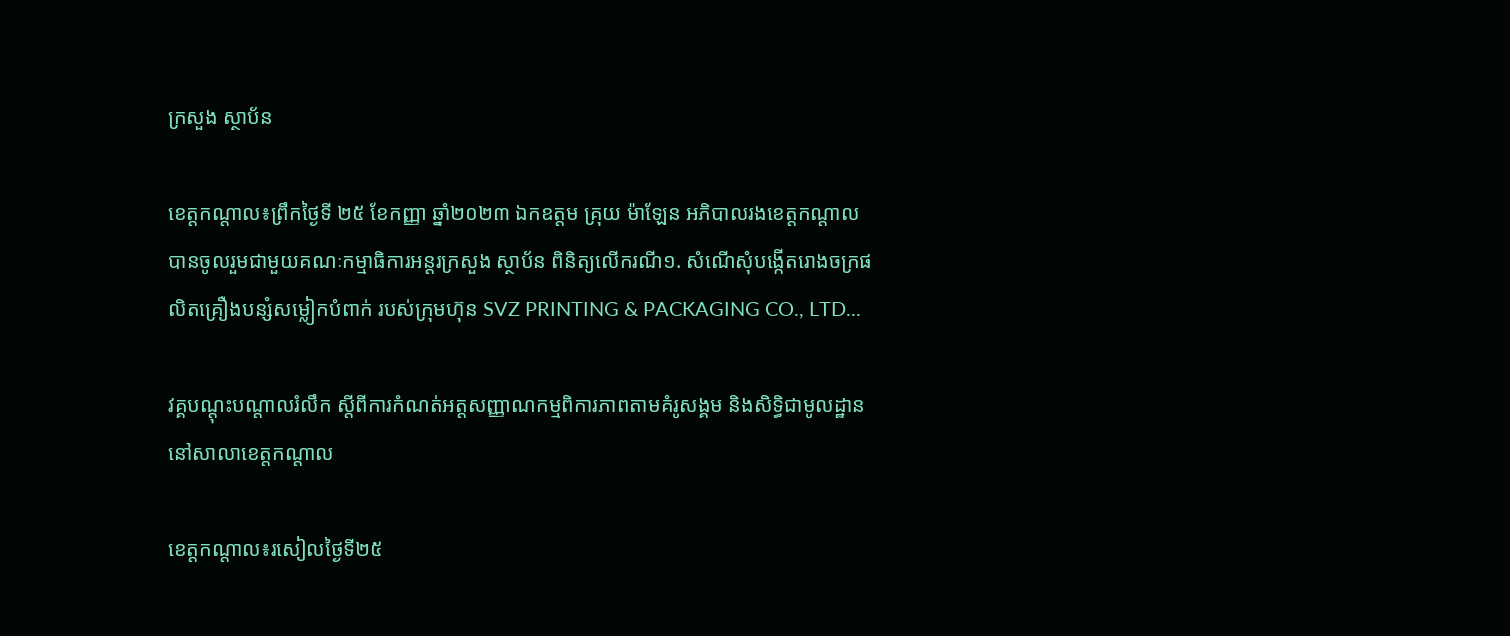ក្រសួង ស្ថាប័ន

ខេត្តកណ្តាល៖ព្រឹកថ្ងៃទី ២៥ ខែកញ្ញា ឆ្នាំ២០២៣ ឯកឧត្តម គ្រុយ ម៉ាឡែន អភិបាលរងខេត្តកណ្តាល បានចូលរួមជាមួយគណៈកម្មាធិការអន្តរក្រសួង ស្ថាប័ន ពិនិត្យលើករណី១. សំណើសុំបង្កើតរោងចក្រផលិតគ្រឿងបន្សំសម្លៀកបំពាក់ របស់ក្រុមហ៊ុន SVZ PRINTING & PACKAGING CO., LTD...

វគ្គបណ្តុះបណ្តាលរំលឹក ស្តីពីការកំណត់អត្តសញ្ញាណកម្មពិការភាពតាមគំរូសង្គម និងសិទ្ធិជាមូលដ្ឋាន នៅសាលាខេត្តកណ្តាល

ខេត្តកណ្តាល៖រសៀលថ្ងៃទី២៥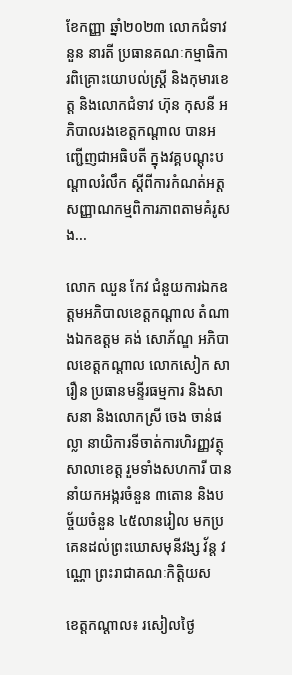ខែកញ្ញា ឆ្នាំ២០២៣ លោកជំទាវ នួន នារតី ប្រធានគណៈកម្មាធិការពិគ្រោះយោបល់ស្ត្រី និងកុមារខេត្ត និងលោកជំទាវ ហ៊ុន កុសនី អភិបាលរងខេត្តកណ្តាល បានអញ្ជើញជាអធិបតី ក្នុងវគ្គបណ្តុះបណ្តាលរំលឹក ស្តីពីការកំណត់អត្តសញ្ញាណកម្មពិការភាពតាមគំរូសង...

លោក ឈួន កែវ ជំនួយការឯកឧត្តមអភិបាលខេត្តកណ្ដាល តំណាងឯកឧត្តម គង់ សោភ័ណ្ឌ អភិបាលខេត្តកណ្តាល លោកសៀក សារឿន ប្រធានមន្ទីរធម្មការ និងសាសនា និងលោកស្រី ចេង ចាន់ផល្លា នាយិការទីចាត់ការហិរញ្ញវត្ថុសាលាខេត្ត រួមទាំងសហការី បាននាំយកអង្ករចំនួន ៣តោន និងបច្ច័យចំនួន ៤៥លានរៀល មកប្រគេនដល់ព្រះឃោសមុនីវង្ស វ័ន្ត វណ្ណោ ព្រះរាជាគណៈកិត្តិយស

ខេត្តកណ្តាល៖ រសៀលថ្ងៃ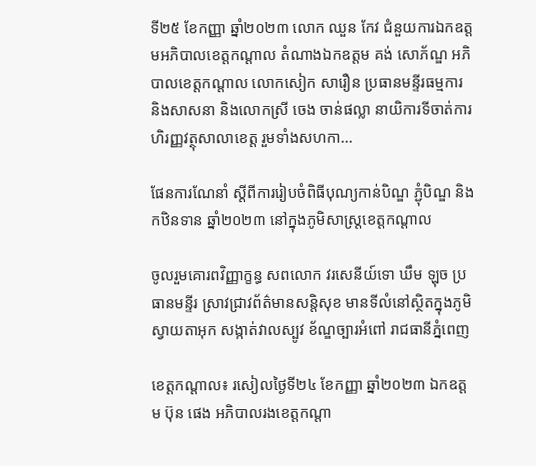ទី២៥ ខែកញ្ញា ឆ្នាំ២០២៣ លោក ឈួន កែវ ជំនួយការឯកឧត្តមអភិបាលខេត្តកណ្ដាល តំណាងឯកឧត្តម គង់ សោភ័ណ្ឌ អភិបាលខេត្តកណ្តាល លោកសៀក សារឿន ប្រធានមន្ទីរធម្មការ និងសាសនា និងលោកស្រី ចេង ចាន់ផល្លា នាយិការទីចាត់ការហិរញ្ញវត្ថុសាលាខេត្ត រួមទាំងសហកា...

ផែនការណែនាំ ស្តីពីការរៀបចំពិធីបុណ្យកាន់បិណ្ឌ ភ្ជុំបិណ្ឌ និងកឋិនទាន ឆ្នាំ២០២៣ នៅក្នុងភូមិសាស្ត្រខេត្តកណ្តាល

ចូលរួមគោរពវិញ្ញាក្ខន្ធ សពលោក វរសេនីយ៍ទោ ឃឹម ឡុច ប្រធានមន្ទីរ ស្រាវជ្រាវព័ត៌មានសន្តិសុខ មានទីលំនៅស្ថិតក្នុងភូមិស្វាយតាអុក សង្កាត់វាលស្បូវ ខ័ណ្ឌច្បារអំពៅ រាជធានីភ្នំពេញ

ខេត្តកណ្ដាល៖ រសៀលថ្ងៃទី២៤ ខែកញ្ញា ឆ្នាំ២០២៣ ឯកឧត្តម ប៊ុន ផេង អភិបាលរងខេត្តកណ្តា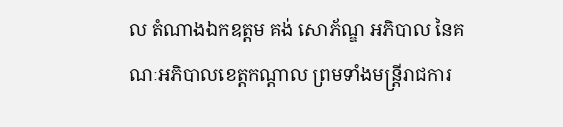ល តំណាងឯកឧត្តម គង់ សោភ័ណ្ឌ អភិបាល នៃគណៈអភិបាលខេត្តកណ្តាល ព្រមទាំងមន្ត្រីរាជការ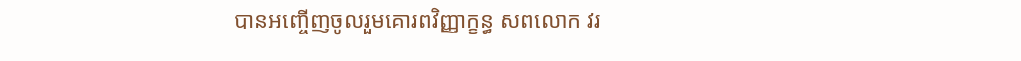បានអញ្ចើញចូលរួមគោរពវិញ្ញាក្ខន្ធ សពលោក វរ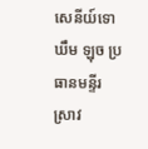សេនីយ៍ទោ ឃឹម ឡុច ប្រធានមន្ទីរ ស្រាវ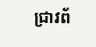ជ្រាវព័